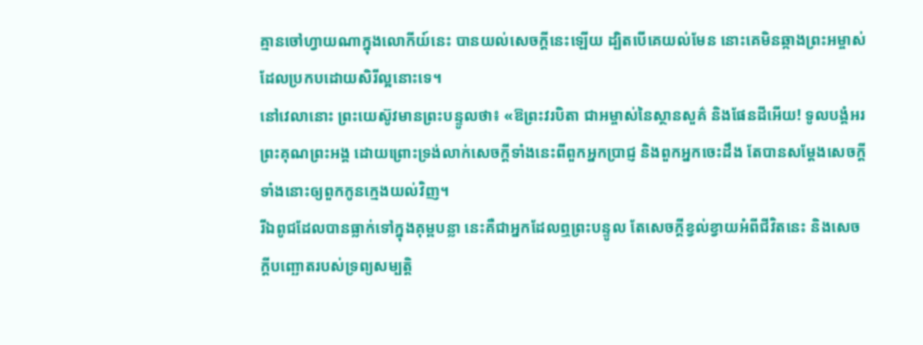គ្មានចៅហ្វាយណាក្នុងលោកីយ៍នេះ បានយល់សេចក្តីនេះឡើយ ដ្បិតបើគេយល់មែន នោះគេមិនឆ្កាងព្រះអម្ចាស់ដែលប្រកបដោយសិរីល្អនោះទេ។
នៅវេលានោះ ព្រះយេស៊ូវមានព្រះបន្ទូលថា៖ «ឱព្រះវរបិតា ជាអម្ចាស់នៃស្ថានសួគ៌ និងផែនដីអើយ! ទូលបង្គំអរព្រះគុណព្រះអង្គ ដោយព្រោះទ្រង់លាក់សេចក្តីទាំងនេះពីពួកអ្នកប្រាជ្ញ និងពួកអ្នកចេះដឹង តែបានសម្តែងសេចក្ដីទាំងនោះឲ្យពួកកូនក្មេងយល់វិញ។
រីឯពូជដែលបានធ្លាក់ទៅក្នុងគុម្ពបន្លា នេះគឺជាអ្នកដែលឮព្រះបន្ទូល តែសេចក្តីខ្វល់ខ្វាយអំពីជីវិតនេះ និងសេចក្តីបញ្ឆោតរបស់ទ្រព្យសម្បត្តិ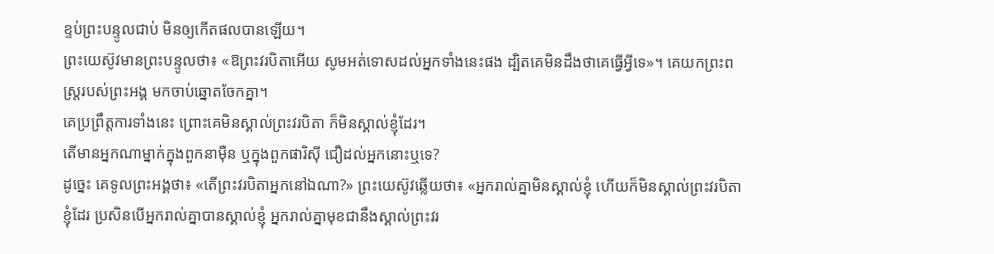ខ្ទប់ព្រះបន្ទូលជាប់ មិនឲ្យកើតផលបានឡើយ។
ព្រះយេស៊ូវមានព្រះបន្ទូលថា៖ «ឱព្រះវរបិតាអើយ សូមអត់ទោសដល់អ្នកទាំងនេះផង ដ្បិតគេមិនដឹងថាគេធ្វើអ្វីទេ»។ គេយកព្រះពស្ត្ររបស់ព្រះអង្គ មកចាប់ឆ្នោតចែកគ្នា។
គេប្រព្រឹត្តការទាំងនេះ ព្រោះគេមិនស្គាល់ព្រះវរបិតា ក៏មិនស្គាល់ខ្ញុំដែរ។
តើមានអ្នកណាម្នាក់ក្នុងពួកនាម៉ឺន ឬក្នុងពួកផារិស៊ី ជឿដល់អ្នកនោះឬទេ?
ដូច្នេះ គេទូលព្រះអង្គថា៖ «តើព្រះវរបិតាអ្នកនៅឯណា?» ព្រះយេស៊ូវឆ្លើយថា៖ «អ្នករាល់គ្នាមិនស្គាល់ខ្ញុំ ហើយក៏មិនស្គាល់ព្រះវរបិតាខ្ញុំដែរ ប្រសិនបើអ្នករាល់គ្នាបានស្គាល់ខ្ញុំ អ្នករាល់គ្នាមុខជានឹងស្គាល់ព្រះវរ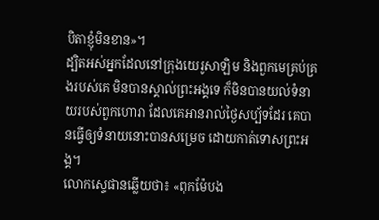បិតាខ្ញុំមិនខាន»។
ដ្បិតអស់អ្នកដែលនៅក្រុងយេរូសាឡិម និងពួកមេគ្រប់គ្រងរបស់គេ មិនបានស្គាល់ព្រះអង្គទេ ក៏មិនបានយល់ទំនាយរបស់ពួកហោរា ដែលគេអានរាល់ថ្ងៃសប្ប័ទដែរ គេបានធ្វើឲ្យទំនាយនោះបានសម្រេច ដោយកាត់ទោសព្រះអង្គ។
លោកស្ទេផានឆ្លើយថា៖ «ពុកម៉ែបង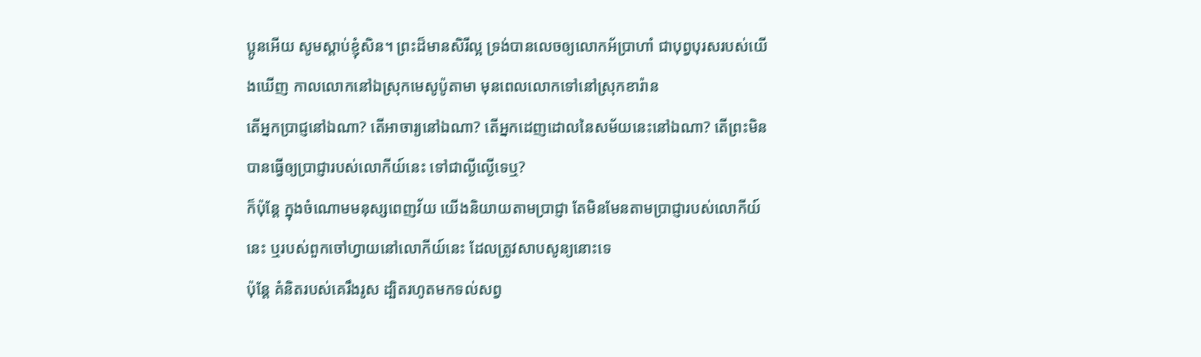ប្អូនអើយ សូមស្តាប់ខ្ញុំសិន។ ព្រះដ៏មានសិរីល្អ ទ្រង់បានលេចឲ្យលោកអ័ប្រាហាំ ជាបុព្វបុរសរបស់យើងឃើញ កាលលោកនៅឯស្រុកមេសូប៉ូតាមា មុនពេលលោកទៅនៅស្រុកខារ៉ាន
តើអ្នកប្រាជ្ញនៅឯណា? តើអាចារ្យនៅឯណា? តើអ្នកដេញដោលនៃសម័យនេះនៅឯណា? តើព្រះមិនបានធ្វើឲ្យប្រាជ្ញារបស់លោកីយ៍នេះ ទៅជាល្ងីល្ងើទេឬ?
ក៏ប៉ុន្តែ ក្នុងចំណោមមនុស្សពេញវ័យ យើងនិយាយតាមប្រាជ្ញា តែមិនមែនតាមប្រាជ្ញារបស់លោកីយ៍នេះ ឬរបស់ពួកចៅហ្វាយនៅលោកីយ៍នេះ ដែលត្រូវសាបសូន្យនោះទេ
ប៉ុន្ដែ គំនិតរបស់គេរឹងរូស ដ្បិតរហូតមកទល់សព្វ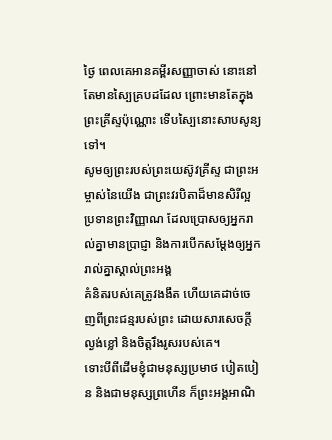ថ្ងៃ ពេលគេអានគម្ពីរសញ្ញាចាស់ នោះនៅតែមានស្បៃគ្របដដែល ព្រោះមានតែក្នុងព្រះគ្រីស្ទប៉ុណ្ណោះ ទើបស្បៃនោះសាបសូន្យទៅ។
សូមឲ្យព្រះរបស់ព្រះយេស៊ូវគ្រីស្ទ ជាព្រះអម្ចាស់នៃយើង ជាព្រះវរបិតាដ៏មានសិរីល្អ ប្រទានព្រះវិញ្ញាណ ដែលប្រោសឲ្យអ្នករាល់គ្នាមានប្រាជ្ញា និងការបើកសម្ដែងឲ្យអ្នករាល់គ្នាស្គាល់ព្រះអង្គ
គំនិតរបស់គេត្រូវងងឹត ហើយគេដាច់ចេញពីព្រះជន្មរបស់ព្រះ ដោយសារសេចក្តីល្ងង់ខ្លៅ និងចិត្តរឹងរូសរបស់គេ។
ទោះបីពីដើមខ្ញុំជាមនុស្សប្រមាថ បៀតបៀន និងជាមនុស្សព្រហើន ក៏ព្រះអង្គអាណិ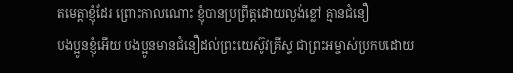តមេត្តាខ្ញុំដែរ ព្រោះកាលណោះ ខ្ញុំបានប្រព្រឹត្តដោយល្ងង់ខ្លៅ គ្មានជំនឿ
បងប្អូនខ្ញុំអើយ បងប្អូនមានជំនឿដល់ព្រះយេស៊ូវគ្រីស្ទ ជាព្រះអម្ចាស់ប្រកបដោយ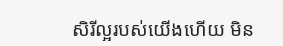សិរីល្អរបស់យើងហើយ មិន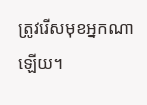ត្រូវរើសមុខអ្នកណាឡើយ។